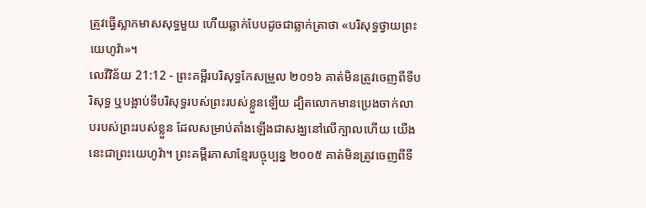ត្រូវធ្វើស្លាកមាសសុទ្ធមួយ ហើយឆ្លាក់បែបដូចជាឆ្លាក់ត្រាថា «បរិសុទ្ធថ្វាយព្រះយេហូវ៉ា»។
លេវីវិន័យ 21:12 - ព្រះគម្ពីរបរិសុទ្ធកែសម្រួល ២០១៦ គាត់មិនត្រូវចេញពីទីបរិសុទ្ធ ឬបង្អាប់ទីបរិសុទ្ធរបស់ព្រះរបស់ខ្លួនឡើយ ដ្បិតលោកមានប្រេងចាក់លាបរបស់ព្រះរបស់ខ្លួន ដែលសម្រាប់តាំងឡើងជាសង្ឃនៅលើក្បាលហើយ យើងនេះជាព្រះយេហូវ៉ា។ ព្រះគម្ពីរភាសាខ្មែរបច្ចុប្បន្ន ២០០៥ គាត់មិនត្រូវចេញពីទី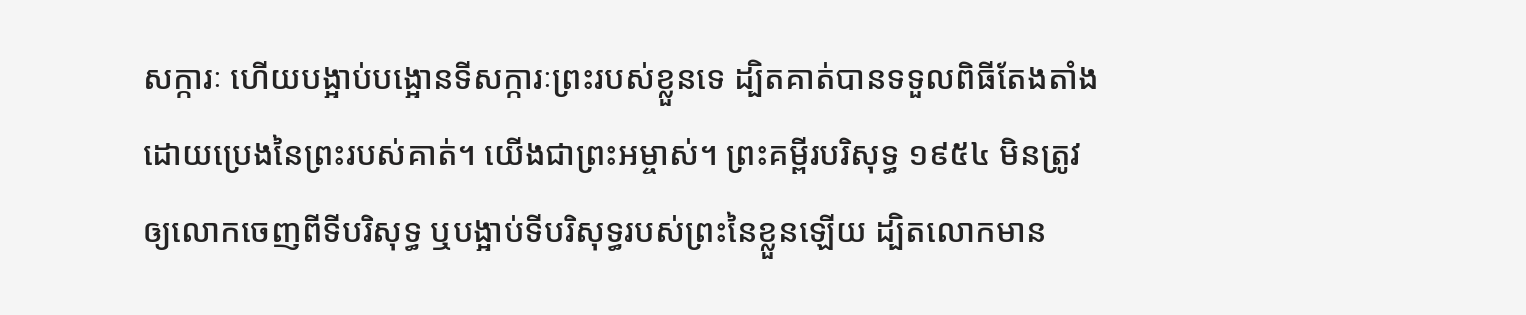សក្ការៈ ហើយបង្អាប់បង្អោនទីសក្ការៈព្រះរបស់ខ្លួនទេ ដ្បិតគាត់បានទទួលពិធីតែងតាំងដោយប្រេងនៃព្រះរបស់គាត់។ យើងជាព្រះអម្ចាស់។ ព្រះគម្ពីរបរិសុទ្ធ ១៩៥៤ មិនត្រូវឲ្យលោកចេញពីទីបរិសុទ្ធ ឬបង្អាប់ទីបរិសុទ្ធរបស់ព្រះនៃខ្លួនឡើយ ដ្បិតលោកមាន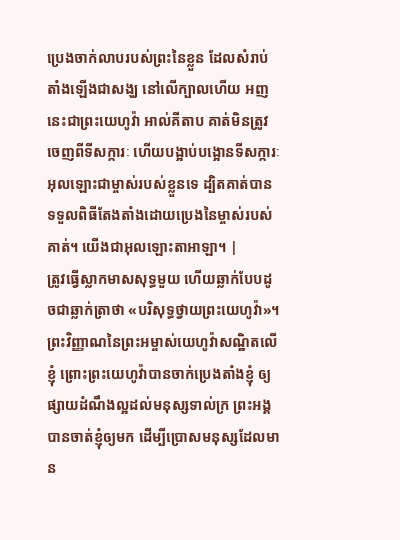ប្រេងចាក់លាបរបស់ព្រះនៃខ្លួន ដែលសំរាប់តាំងឡើងជាសង្ឃ នៅលើក្បាលហើយ អញនេះជាព្រះយេហូវ៉ា អាល់គីតាប គាត់មិនត្រូវចេញពីទីសក្ការៈ ហើយបង្អាប់បង្អោនទីសក្ការៈអុលឡោះជាម្ចាស់របស់ខ្លួនទេ ដ្បិតគាត់បានទទួលពិធីតែងតាំងដោយប្រេងនៃម្ចាស់របស់គាត់។ យើងជាអុលឡោះតាអាឡា។ |
ត្រូវធ្វើស្លាកមាសសុទ្ធមួយ ហើយឆ្លាក់បែបដូចជាឆ្លាក់ត្រាថា «បរិសុទ្ធថ្វាយព្រះយេហូវ៉ា»។
ព្រះវិញ្ញាណនៃព្រះអម្ចាស់យេហូវ៉ាសណ្ឋិតលើខ្ញុំ ព្រោះព្រះយេហូវ៉ាបានចាក់ប្រេងតាំងខ្ញុំ ឲ្យផ្សាយដំណឹងល្អដល់មនុស្សទាល់ក្រ ព្រះអង្គបានចាត់ខ្ញុំឲ្យមក ដើម្បីប្រោសមនុស្សដែលមាន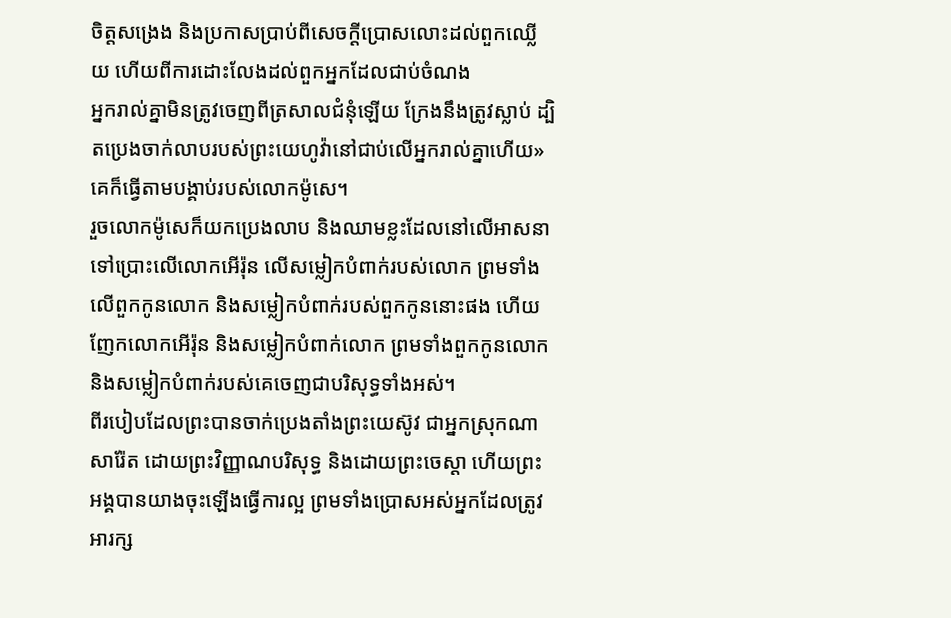ចិត្តសង្រេង និងប្រកាសប្រាប់ពីសេចក្ដីប្រោសលោះដល់ពួកឈ្លើយ ហើយពីការដោះលែងដល់ពួកអ្នកដែលជាប់ចំណង
អ្នករាល់គ្នាមិនត្រូវចេញពីត្រសាលជំនុំឡើយ ក្រែងនឹងត្រូវស្លាប់ ដ្បិតប្រេងចាក់លាបរបស់ព្រះយេហូវ៉ានៅជាប់លើអ្នករាល់គ្នាហើយ» គេក៏ធ្វើតាមបង្គាប់របស់លោកម៉ូសេ។
រួចលោកម៉ូសេក៏យកប្រេងលាប និងឈាមខ្លះដែលនៅលើអាសនាទៅប្រោះលើលោកអើរ៉ុន លើសម្លៀកបំពាក់របស់លោក ព្រមទាំងលើពួកកូនលោក និងសម្លៀកបំពាក់របស់ពួកកូននោះផង ហើយញែកលោកអើរ៉ុន និងសម្លៀកបំពាក់លោក ព្រមទាំងពួកកូនលោក និងសម្លៀកបំពាក់របស់គេចេញជាបរិសុទ្ធទាំងអស់។
ពីរបៀបដែលព្រះបានចាក់ប្រេងតាំងព្រះយេស៊ូវ ជាអ្នកស្រុកណាសារ៉ែត ដោយព្រះវិញ្ញាណបរិសុទ្ធ និងដោយព្រះចេស្តា ហើយព្រះអង្គបានយាងចុះឡើងធ្វើការល្អ ព្រមទាំងប្រោសអស់អ្នកដែលត្រូវអារក្ស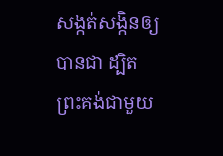សង្កត់សង្កិនឲ្យបានជា ដ្បិតព្រះគង់ជាមួយ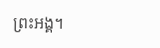ព្រះអង្គ។